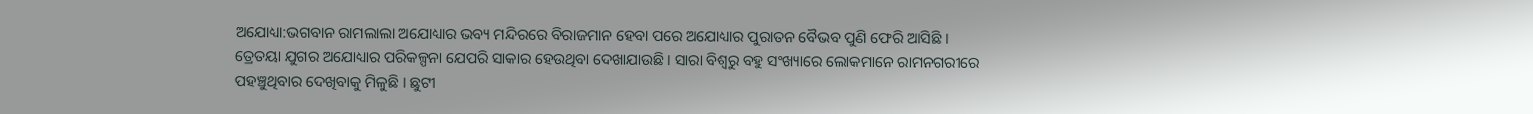ଅଯୋଧ୍ୟା:ଭଗବାନ ରାମଲାଲା ଅଯୋଧ୍ୟାର ଭବ୍ୟ ମନ୍ଦିରରେ ବିରାଜମାନ ହେବା ପରେ ଅଯୋଧ୍ୟାର ପୁରାତନ ବୈଭବ ପୁଣି ଫେରି ଆସିଛି । ତ୍ରେତୟା ଯୁଗର ଅଯୋଧ୍ୟାର ପରିକଳ୍ପନା ଯେପରି ସାକାର ହେଉଥିବା ଦେଖାଯାଉଛି । ସାରା ବିଶ୍ୱରୁ ବହୁ ସଂଖ୍ୟାରେ ଲୋକମାନେ ରାମନଗରୀରେ ପହଞ୍ଚୁଥିବାର ଦେଖିବାକୁ ମିଳୁଛି । ଛୁଟୀ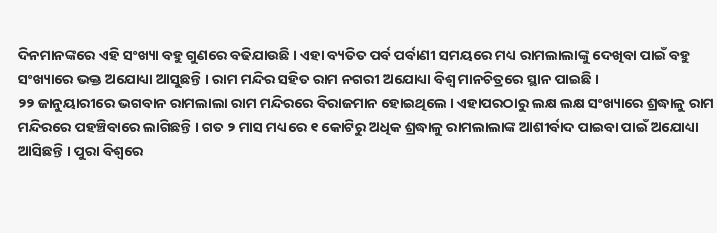ଦିନମାନଙ୍କରେ ଏହି ସଂଖ୍ୟା ବହୁ ଗୁଣରେ ବଢିଯାଉଛି । ଏହା ବ୍ୟତିତ ପର୍ବ ପର୍ବାଣୀ ସମୟରେ ମଧ୍ୟ ରାମଲାଲାଙ୍କୁ ଦେଖିବା ପାଇଁ ବହୁ ସଂଖ୍ୟାରେ ଭକ୍ତ ଅଯୋଧ୍ୟା ଆସୁଛନ୍ତି । ରାମ ମନ୍ଦିର ସହିତ ରାମ ନଗରୀ ଅଯୋଧ୍ୟା ବିଶ୍ୱ ମାନଚିତ୍ରରେ ସ୍ଥାନ ପାଇଛି ।
୨୨ ଜାନୁୟାରୀରେ ଭଗବାନ ରାମଲାଲା ରାମ ମନ୍ଦିରରେ ବିରାଜମାନ ହୋଇଥିଲେ । ଏହାପରଠାରୁ ଲକ୍ଷ ଲକ୍ଷ ସଂଖ୍ୟାରେ ଶ୍ରଦ୍ଧାଳୁ ରାମ ମନ୍ଦିରରେ ପହଞ୍ଚିବାରେ ଲାଗିଛନ୍ତି । ଗତ ୨ ମାସ ମଧ୍ୟରେ ୧ କୋଟିରୁ ଅଧିକ ଶ୍ରଦ୍ଧାଳୁ ରାମଲାଲାଙ୍କ ଆଶୀର୍ବାଦ ପାଇବା ପାଇଁ ଅଯୋଧ୍ୟା ଆସିଛନ୍ତି । ପୁରା ବିଶ୍ୱରେ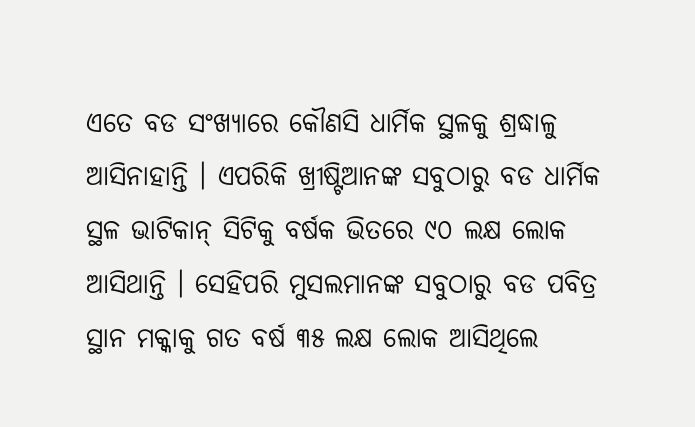ଏତେ ବଡ ସଂଖ୍ୟାରେ କୌଣସି ଧାର୍ମିକ ସ୍ଥଳକୁ ଶ୍ରଦ୍ଧାଳୁ ଆସିନାହାନ୍ତି । ଏପରିକି ଖ୍ରୀଷ୍ଟିଆନଙ୍କ ସବୁଠାରୁ ବଡ ଧାର୍ମିକ ସ୍ଥଳ ଭାଟିକାନ୍ ସିଟିକୁ ବର୍ଷକ ଭିତରେ ୯୦ ଲକ୍ଷ ଲୋକ ଆସିଥାନ୍ତି । ସେହିପରି ମୁସଲମାନଙ୍କ ସବୁଠାରୁ ବଡ ପବିତ୍ର ସ୍ଥାନ ମକ୍କାକୁ ଗତ ବର୍ଷ ୩୫ ଲକ୍ଷ ଲୋକ ଆସିଥିଲେ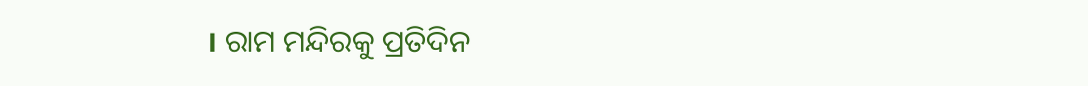। ରାମ ମନ୍ଦିରକୁ ପ୍ରତିଦିନ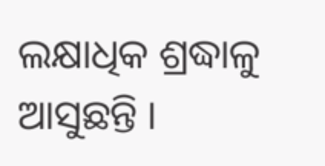ଲକ୍ଷାଧିକ ଶ୍ରଦ୍ଧାଳୁ ଆସୁଛନ୍ତି ।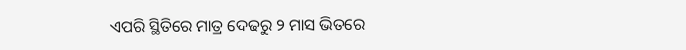ଏପରି ସ୍ଥିତିରେ ମାତ୍ର ଦେଢରୁ ୨ ମାସ ଭିତରେ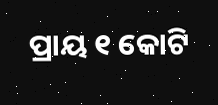ପ୍ରାୟ ୧ କୋଟି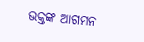ଭକ୍ତଙ୍କ ଆଗମନ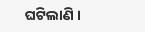ଘଟିଲାଣି ।